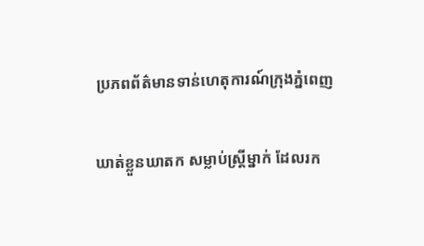ប្រភពព័ត៌មានទាន់ហេតុការណ៍ក្រុងភ្នំពេញ

ឃាត់ខ្លួនឃាតក សម្លាប់ស្ត្រីម្នាក់ ដែលរក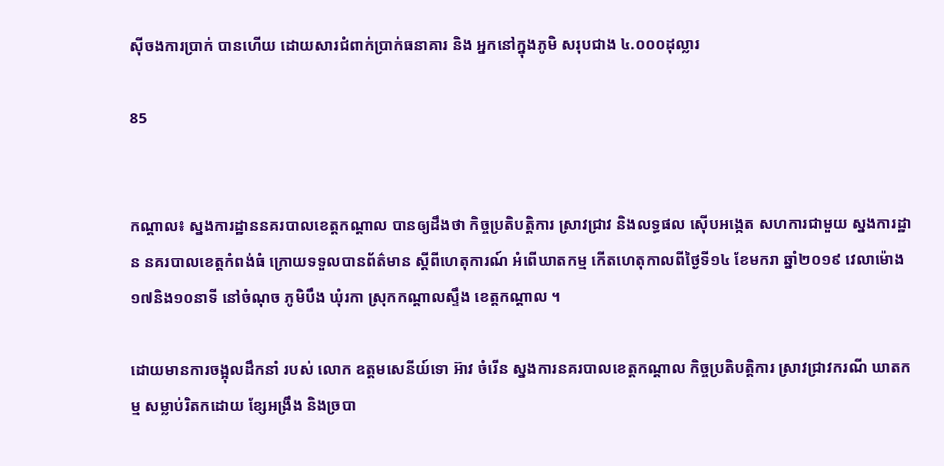ស៊ីចងការប្រាក់ បានហើយ ដោយសារជំពាក់ប្រាក់ធនាគារ និង អ្នកនៅក្នុងភូមិ សរុបជាង ៤.០០០ដុល្លារ

85


កណ្តាល៖ ស្នងការដ្ឋាននគរបាលខេត្តកណ្តាល បានឲ្យដឹងថា កិច្ចប្រតិបត្តិការ ស្រាវជ្រាវ និងលទ្ធផល ស៊ើបអង្កេត សហការជាមួយ ស្នងការដ្ឋាន នគរបាលខេត្តកំពង់ធំ ក្រោយទទួលបានព័ត៌មាន ស្ដីពីហេតុការណ៍ អំពើឃាតកម្ម កើតហេតុកាលពីថ្ងៃទី១៤ ខែមករា ឆ្នាំ២០១៩ វេលាម៉ោង១៧និង១០នាទី នៅចំណុច ភូមិបឹង ឃុំរកា ស្រុកកណ្ដាលស្ទឹង ខេត្តកណ្ដាល ។

ដោយមានការចង្អុលដឹកនាំ របស់ លោក ឧត្តមសេនីយ៍ទោ អ៊ាវ ចំរើន ស្នងការនគរបាលខេត្តកណ្ដាល កិច្ចប្រតិបត្តិការ ស្រាវជ្រាវករណី ឃាតកម្ម សម្លាប់រិតកដោយ ខ្សែអង្រឹង និងច្របា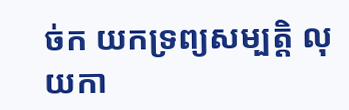ច់ក យកទ្រព្យសម្បត្តិ លុយកា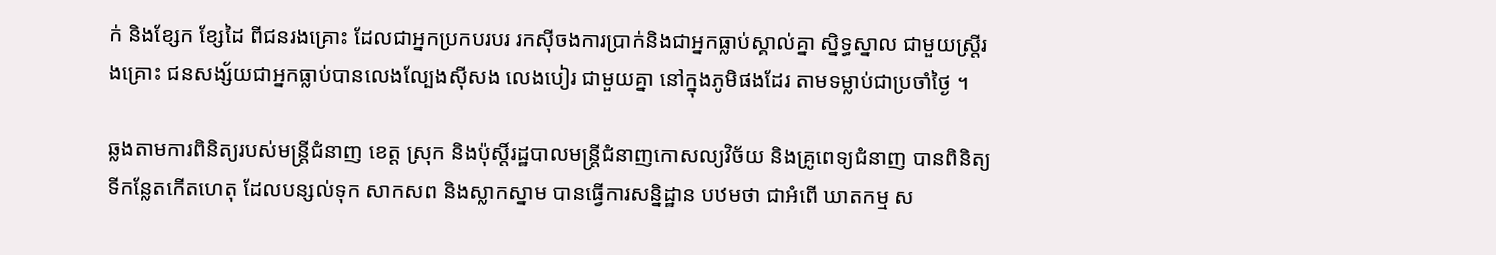ក់ និងខ្សែក ខ្សែដៃ ពីជនរងគ្រោះ ដែលជាអ្នកប្រកបរបរ រកស៊ីចងការប្រាក់និងជាអ្នកធ្លាប់ស្គាល់គ្នា ស្និទ្ធស្នាល ជាមួយស្ត្រីរងគ្រោះ ជនសង្ស័យជាអ្នកធ្លាប់បានលេងល្បែងស៊ីសង លេងបៀរ ជាមួយគ្នា នៅក្នុងភូមិផងដែរ តាមទម្លាប់ជាប្រចាំថ្ងៃ ។

ឆ្លងតាមការពិនិត្យរបស់មន្ត្រីជំនាញ ខេត្ត ស្រុក និងប៉ុស្តិ៍រដ្ឋបាលមន្ត្រីជំនាញកោសល្យវិច័យ និងគ្រូពេទ្យជំនាញ បានពិនិត្យទីកន្លែតកើតហេតុ ដែលបន្សល់ទុក សាកសព និងស្លាកស្នាម បានធ្វើការសន្និដ្ឋាន បឋមថា ជាអំពើ ឃាតកម្ម ស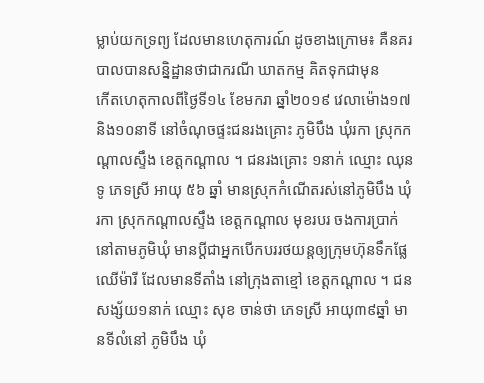ម្លាប់យកទ្រព្យ ដែលមានហេតុការណ៍ ដូចខាងក្រោម៖ គឺនគរបាលបានសន្និដ្ឋានថាជាករណី ឃាតកម្ម គិតទុកជាមុន
កើតហេតុកាលពីថ្ងៃទី១៤ ខែមករា ឆ្នាំ២០១៩ វេលាម៉ោង១៧និង១០នាទី នៅចំណុចផ្ទះជនរងគ្រោះ ភូមិបឹង ឃុំរកា ស្រុកកណ្ដាលស្ទឹង ខេត្តកណ្ដាល ។ ជនរងគ្រោះ ១នាក់ ឈ្មោះ ឈុន ទូ ភេទស្រី អាយុ ៥៦ ឆ្នាំ មានស្រុកកំណើតរស់នៅភូមិបឹង ឃុំរកា ស្រុកកណ្តាលស្ទឹង ខេត្តកណ្តាល មុខរបរ ចងការប្រាក់នៅតាមភូមិឃុំ មានប្តីជាអ្នកបើកបររថយន្តឲ្យក្រុមហ៊ុនទឹកផ្លែឈើម៉ារី ដែលមានទីតាំង នៅក្រុងតាខ្មៅ ខេត្តកណ្ដាល ។ ជនសង្ស័យ១នាក់ ឈ្មោះ សុខ ចាន់ថា ភេទស្រី អាយុ៣៩ឆ្នាំ មានទីលំនៅ ភូមិបឹង ឃុំ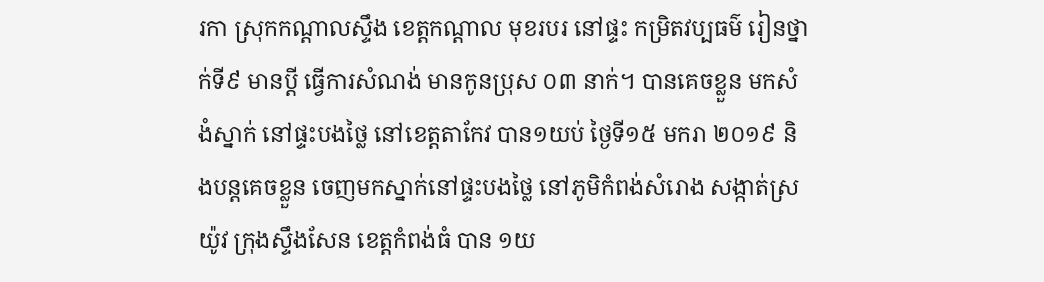រកា ស្រុកកណ្ដាលស្ទឹង ខេត្តកណ្ដាល មុខរបរ នៅផ្ទះ កម្រិតវប្បធម៌ រៀនថ្នាក់ទី៩ មានប្តី ធ្វើការសំណង់ មានកូនប្រុស ០៣ នាក់។ បានគេចខ្លួន មកសំងំស្នាក់ នៅផ្ទះបងថ្លៃ នៅខេត្តតាកែវ បាន១យប់ ថ្ងៃទី១៥ មករា ២០១៩ និងបន្តគេចខ្លួន ចេញមកស្នាក់នៅផ្ទះបងថ្លៃ នៅភូមិកំពង់សំរោង សង្កាត់ស្រយ៉ូវ ក្រុងស្ទឹងសែន ខេត្តកំពង់ធំ បាន ១យ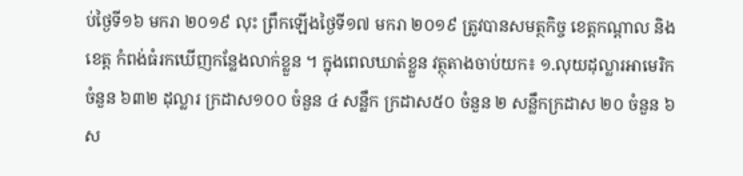ប់ថ្ងៃទី១៦ មករា ២០១៩ លុះ ព្រឹកឡើងថ្ងៃទី១៧ មករា ២០១៩ ត្រូវបានសមត្ថកិច្ច ខេត្តកណ្ដាល និងខេត្ត កំពង់ធំរកឃើញកន្លែងលាក់ខ្លួន ។ ក្នុងពេលឃាត់ខ្លួន វត្ថុតាងចាប់យក៖ ១.លុយដុល្លារអាមេរិក ចំនួន ៦៣២ ដុល្លារ ក្រដាស១០០ ចំនួន ៤ សន្លឹក ក្រដាស៥០ ចំនួន ២ សន្លឹកក្រដាស ២០ ចំនួន ៦ ស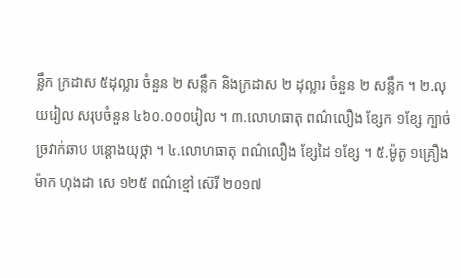ន្លឹក ក្រដាស ៥ដុល្លារ ចំនួន ២ សន្លឹក និងក្រដាស ២ ដុល្លារ ចំនួន ២ សន្លឹក ។ ២.លុយរៀល សរុបចំនួន ៤៦០.០០០រៀល ។ ៣.លោហធាតុ ពណ៌លឿង ខ្សែក ១ខ្សែ ក្បាច់ច្រវាក់ឆាប បន្តោងយុថ្កា ។ ៤.លោហធាតុ ពណ៌លឿង ខ្សែដៃ ១ខ្សែ ។ ៥.ម៉ូតូ ១គ្រឿង ម៉ាក ហុងដា សេ ១២៥ ពណ៌ខ្មៅ ស៊េរី ២០១៧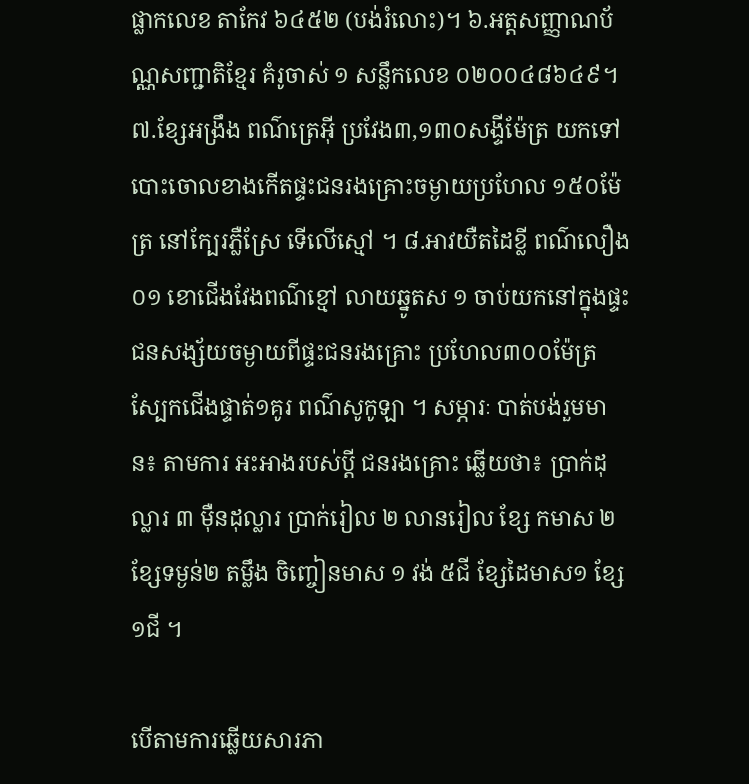ផ្លាកលេខ តាកែវ ៦៤៥២ (បង់រំលោះ)។ ៦.អត្តសញ្ញាណប័ណ្ណសញ្ជាតិខ្មែរ គំរូចាស់ ១ សន្លឹកលេខ ០២០០៤៨៦៤៩។ ៧.ខ្សែអង្រឹង ពណ៌ត្រេអ៊ី ប្រវែង៣,១៣០សង្ទីម៉ែត្រ យកទៅបោះចោលខាងកើតផ្ទះជនរងគ្រោះចម្ងាយប្រហែល ១៥០ម៉ែត្រ នៅក្បែរភ្លឺស្រែ ទើលើស្មៅ ។ ៨.អាវយឺតដៃខ្លី ពណ៌លឿង០១ ខោជើងវែងពណ៌ខ្មៅ លាយឆ្នូតស ១ ចាប់យកនៅក្នុងផ្ទះជនសង្ស័យចម្ងាយពីផ្ទះជនរងគ្រោះ ប្រហែល៣០០ម៉ែត្រ ស្បែកជើងផ្ទាត់១គូរ ពណ៌សូកូឡា ។ សម្ភារៈ បាត់បង់រួមមាន៖ តាមការ អះអាងរបស់ប្ដី ជនរងគ្រោះ ឆ្លើយថា៖ ប្រាក់ដុល្លារ ៣ ម៉ឺនដុល្លារ ប្រាក់រៀល ២ លានរៀល ខ្សែ កមាស ២ ខ្សែទម្ងន់២ តម្លឹង ចិញ្ចៀនមាស ១ វង់ ៥ជី ខ្សែដៃមាស១ ខ្សែ ១ជី ។

បើតាមការឆ្លើយសារភា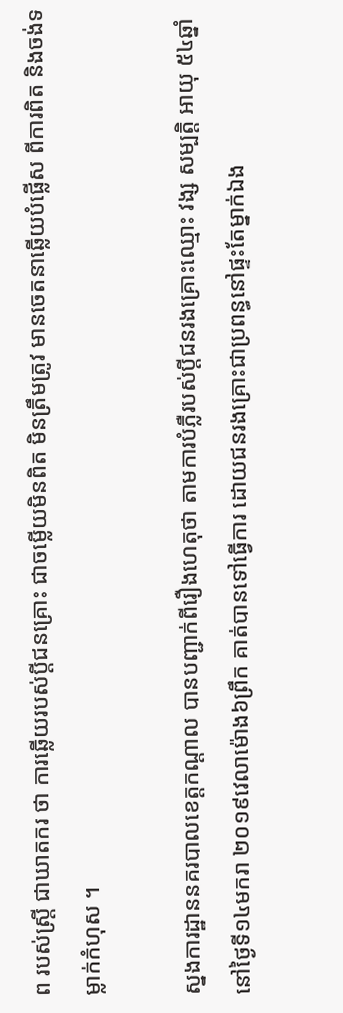ព របស់ស្ត្រី ជាឃាតករ ថា ការឆ្លើយរបស់ប្ដីជនគ្រោះ ជាចម្លើយមិនពិត មិនត្រឹមត្រូវ មានចេតនាឆ្លើយបំផ្លើស ពីការពិត និងចង់ទម្លាក់កំហុស ។

ស្នងការដ្ឋាននគរបាលខេត្តកណ្តាល បានបញ្ជាក់ពីរឿងហេតុថា តាមការបំភ្លឺរបស់ប្ដីជនរងគ្រោះឈ្មោះ វង្ស សម្បត្តិ អាយុ ៥៤ឆ្នាំនៅថ្ងៃទី១៤មករា ២០១៩វេលាម៉ោង៦ព្រឹក គាត់បានទៅធ្វើការ ដោយជនរងគ្រោះជាប្រពន្ធនៅផ្ទះតែម្នាក់ឯង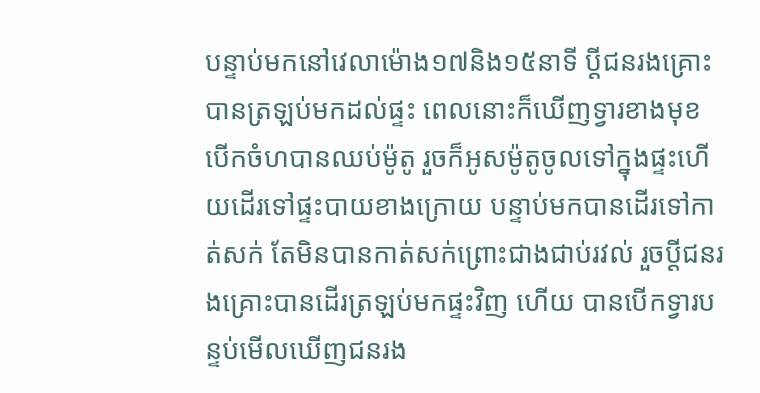បន្ទាប់មកនៅវេលាម៉ោង១៧និង១៥នាទី ប្ដីជនរងគ្រោះ បានត្រឡប់មកដល់ផ្ទះ ពេលនោះក៏ឃើញទ្វារខាងមុខ បើកចំហបានឈប់ម៉ូតូ រួចក៏អូសម៉ូតូចូលទៅក្នុងផ្ទះហើយដើរទៅផ្ទះបាយខាងក្រោយ បន្ទាប់មកបានដើរទៅកាត់សក់ តែមិនបានកាត់សក់ព្រោះជាងជាប់រវល់ រួចប្ដីជនរងគ្រោះបានដើរត្រឡប់មកផ្ទះវិញ ហើយ បានបើកទ្វារបន្ទប់មើលឃើញជនរង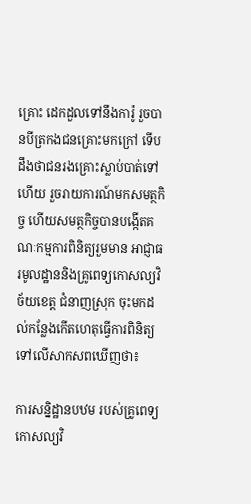គ្រោះ ដេកដួលទៅនឹងការ៉ូ រួចបានបីត្រកងជនគ្រោះមកក្រៅ ទើបដឹងថាជនរងគ្រោះស្លាប់បាត់ទៅហើយ រួចរាយការណ៍មកសមត្ថកិច្ច ហើយសមត្ថកិច្ចបានបង្កើតគណៈកម្មការពិនិត្យរួមមាន អាជ្ញាធរមូលដ្ឋាននិងគ្រូពេទ្យកោសល្យវិច័យខេត្ត ជំនាញស្រុក ចុះមកដល់កន្លែងកើតហេតុធ្វើការពិនិត្យទៅលើសាកសពឃើញថា៖

ការសន្និដ្ឋានបឋម របស់គ្រូពេទ្យកោសល្យវិ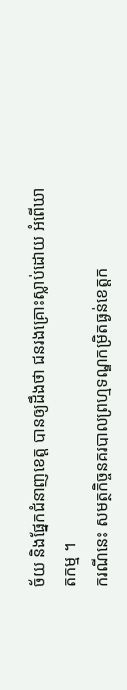ច័យ និងផ្នែកជំនាញខេត្ត បានឲ្យដឹងថា ជនរងគ្រោះស្លាប់ដោយ អំពើឃាតកម្ម ។
ករណីនេះ សមត្ថកិច្ចនគរបាលព្រហ្មទណ្ឌកម្រិតធ្ងន់ខេត្តក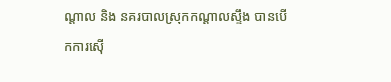ណ្ដាល និង នគរបាលស្រុកកណ្ដាលស្ទឹង បានបើកការស៊ើ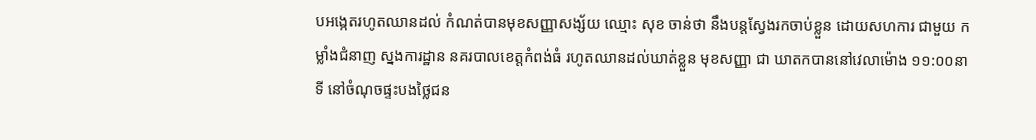បអង្កេតរហូតឈានដល់ កំណត់បានមុខសញ្ញាសង្ស័យ ឈ្មោះ សុខ ចាន់ថា នឹងបន្តស្វែងរកចាប់ខ្លួន ដោយសហការ ជាមួយ កម្លាំងជំនាញ ស្នងការដ្ឋាន នគរបាលខេត្តកំពង់ធំ រហូតឈានដល់ឃាត់ខ្លួន មុខសញ្ញា ជា ឃាតកបាននៅវេលាម៉ោង ១១:០០នាទី នៅចំណុចផ្ទះបងថ្លៃជន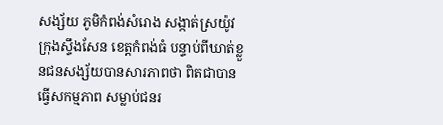សង្ស័យ ភូមិកំពង់សំរោង សង្កាត់ស្រយ៉ូវ ក្រុងស្ទឹងសែន ខេត្តកំពង់ធំ បន្ទាប់ពីឃាត់ខ្លួនជនសង្ស័យបានសារភាពថា ពិតជាបានធ្វើសកម្មភាព សម្លាប់ជនរ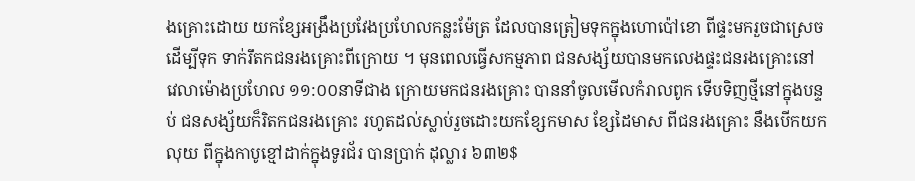ងគ្រោះដោយ យកខ្សែអង្រឹងប្រវែងប្រហែលកន្លះម៉ែត្រ ដែលបានត្រៀមទុកក្នុងហោប៉ៅខោ ពីផ្ទះមករួចជាស្រេច ដើម្បីទុក ទាក់រឹតកជនរងគ្រោះពីក្រោយ ។ មុនពេលធ្វើសកម្មភាព ជនសង្ស័យបានមកលេងផ្ទះជនរងគ្រោះនៅ
វេលាម៉ោងប្រហែល ១១:០០នាទីជាង ក្រោយមកជនរងគ្រោះ បាននាំចូលមើលកំរាលពូក ទើបទិញថ្មីនៅក្នុងបន្ទប់ ជនសង្ស័យក៏រិតកជនរងគ្រោះ រហូតដល់ស្លាប់រួចដោះយកខ្សែកមាស ខ្សែដៃមាស ពីជនរងគ្រោះ នឹងបើកយកលុយ ពីក្នុងកាបូខ្មៅដាក់ក្នុងទូរជ័រ បានប្រាក់ ដុល្លារ ៦៣២$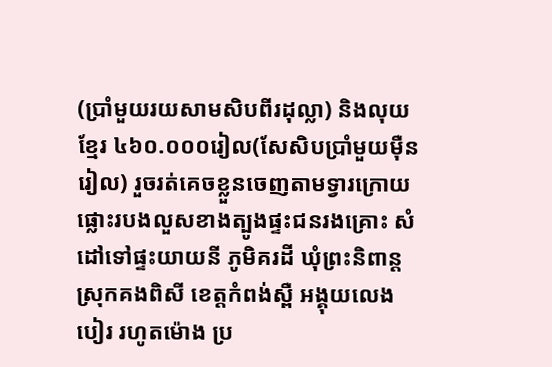(ប្រាំមួយរយសាមសិបពីរដុល្លា) និងលុយខ្មែរ ៤៦០.០០០រៀល(សែសិបប្រាំមួយម៉ឺនរៀល) រួចរត់គេចខ្លួនចេញតាមទ្វារក្រោយ ផ្លោះរបងលួសខាងត្បូងផ្ទះជនរងគ្រោះ សំដៅទៅផ្ទះយាយនី ភូមិគរដី ឃុំព្រះនិពាន្ដ ស្រុកគងពិសី ខេត្តកំពង់ស្ពឺ អង្គុយលេងបៀរ រហូតម៉ោង ប្រ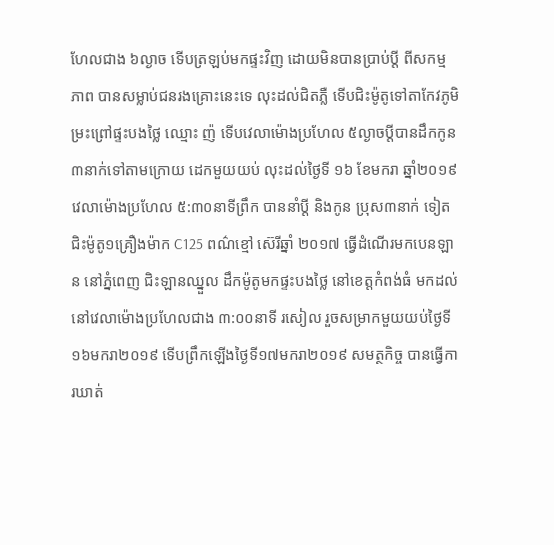ហែលជាង ៦ល្ងាច ទើបត្រឡប់មកផ្ទះវិញ ដោយមិនបានប្រាប់ប្ដី ពីសកម្មភាព បានសម្លាប់ជនរងគ្រោះនេះទេ លុះដល់ជិតភ្លឺ ទើបជិះម៉ូតូទៅតាកែវភូមិម្រះព្រៅផ្ទះបងថ្លៃ ឈ្មោះ ញ៉ ទើបវេលាម៉ោងប្រហែល ៥ល្ងាចប្តីបានដឹកកូន ៣នាក់ទៅតាមក្រោយ ដេកមួយយប់ លុះដល់ថ្ងៃទី ១៦ ខែមករា ឆ្នាំ២០១៩ វេលាម៉ោងប្រហែល ៥:៣០នាទីព្រឹក បាននាំប្ដី និងកូន ប្រុស៣នាក់ ទៀតជិះម៉ូតូ១គ្រឿងម៉ាក C125 ពណ៌ខ្មៅ ស៊េរីឆ្នាំ ២០១៧ ធ្វើដំណើរមកបេនឡាន នៅភ្នំពេញ ជិះឡានឈ្នួល ដឹកម៉ូតូមកផ្ទះបងថ្លៃ នៅខេត្តកំពង់ធំ មកដល់ នៅវេលាម៉ោងប្រហែលជាង ៣:០០នាទី រសៀល រួចសម្រាកមួយយប់ថ្ងៃទី១៦មករា២០១៩ ទើបព្រឹកឡើងថ្ងៃទី១៧មករា២០១៩ សមត្ថកិច្ច បានធ្វើការឃាត់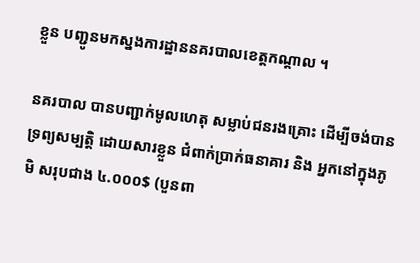ខ្លួន បញ្ជូនមកស្នងការដ្ឋាននគរបាលខេត្តកណ្ដាល ។

នគរបាល បានបញ្ជាក់មូលហេតុ សម្លាប់ជនរងគ្រោះ ដើម្បីចង់បានទ្រព្យសម្បត្តិ ដោយសារខ្លួន ជំពាក់ប្រាក់ធនាគារ និង អ្នកនៅក្នុងភូមិ សរុបជាង ៤.០០០$ (បួនពា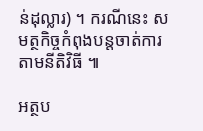ន់ដុល្លារ) ។ ករណីនេះ សមត្ថកិច្ចកំពុងបន្តចាត់ការតាមនីតិវិធី ៕

អត្ថប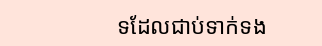ទដែលជាប់ទាក់ទង